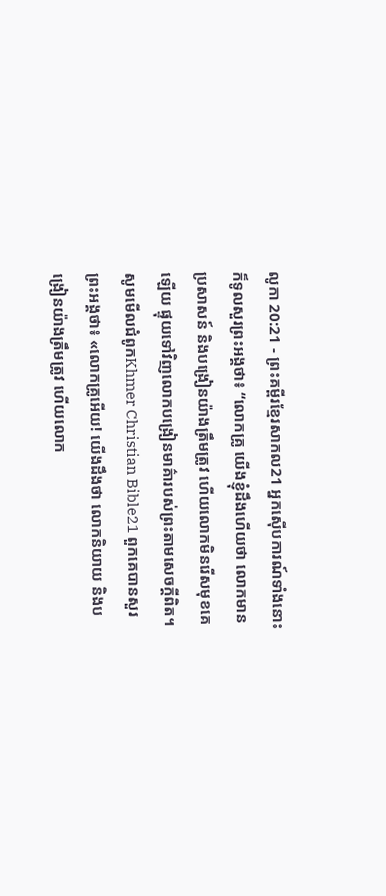លូកា 20:21 - ព្រះគម្ពីរខ្មែរសាកល21 អ្នកស៊ើបការណ៍ទាំងនោះក៏ទូលសួរព្រះអង្គថា៖ “លោកគ្រូ យើងខ្ញុំដឹងហើយថា លោកមានប្រសាសន៍ និងបង្រៀនយ៉ាងត្រឹមត្រូវ ហើយលោកមិនរើសមុខគេឡើយ ផ្ទុយទៅវិញលោកបង្រៀនមាគ៌ារបស់ព្រះតាមសេចក្ដីពិត។ សូមមើលជំពូកKhmer Christian Bible21 ពួកគេបានសួរព្រះអង្គថា៖ «លោកគ្រូអើយ! យើងដឹងថា លោកនិយាយ និងបង្រៀនយ៉ាងត្រឹមត្រូវ ហើយលោក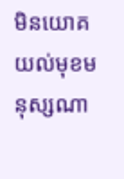មិនយោគយល់មុខមនុស្សណា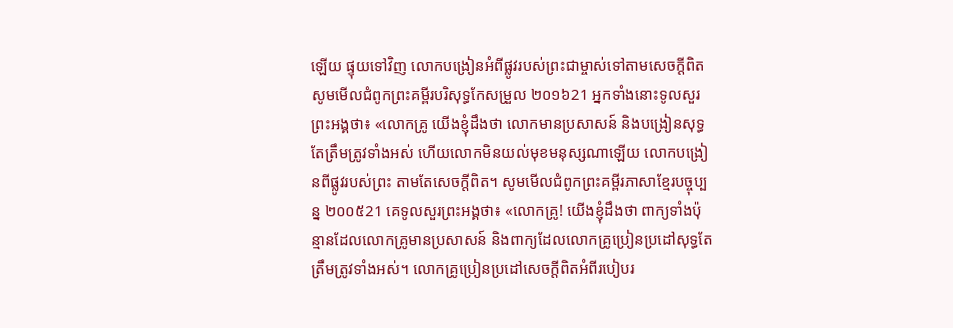ឡើយ ផ្ទុយទៅវិញ លោកបង្រៀនអំពីផ្លូវរបស់ព្រះជាម្ចាស់ទៅតាមសេចក្ដីពិត សូមមើលជំពូកព្រះគម្ពីរបរិសុទ្ធកែសម្រួល ២០១៦21 អ្នកទាំងនោះទូលសួរព្រះអង្គថា៖ «លោកគ្រូ យើងខ្ញុំដឹងថា លោកមានប្រសាសន៍ និងបង្រៀនសុទ្ធតែត្រឹមត្រូវទាំងអស់ ហើយលោកមិនយល់មុខមនុស្សណាឡើយ លោកបង្រៀនពីផ្លូវរបស់ព្រះ តាមតែសេចក្តីពិត។ សូមមើលជំពូកព្រះគម្ពីរភាសាខ្មែរបច្ចុប្បន្ន ២០០៥21 គេទូលសួរព្រះអង្គថា៖ «លោកគ្រូ! យើងខ្ញុំដឹងថា ពាក្យទាំងប៉ុន្មានដែលលោកគ្រូមានប្រសាសន៍ និងពាក្យដែលលោកគ្រូប្រៀនប្រដៅសុទ្ធតែត្រឹមត្រូវទាំងអស់។ លោកគ្រូប្រៀនប្រដៅសេចក្ដីពិតអំពីរបៀបរ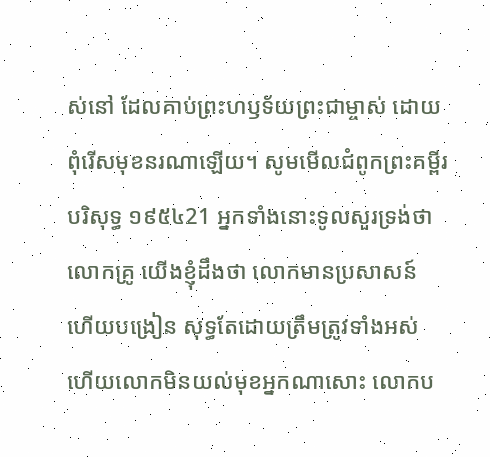ស់នៅ ដែលគាប់ព្រះហឫទ័យព្រះជាម្ចាស់ ដោយពុំរើសមុខនរណាឡើយ។ សូមមើលជំពូកព្រះគម្ពីរបរិសុទ្ធ ១៩៥៤21 អ្នកទាំងនោះទូលសួរទ្រង់ថា លោកគ្រូ យើងខ្ញុំដឹងថា លោកមានប្រសាសន៍ ហើយបង្រៀន សុទ្ធតែដោយត្រឹមត្រូវទាំងអស់ ហើយលោកមិនយល់មុខអ្នកណាសោះ លោកប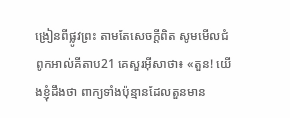ង្រៀនពីផ្លូវព្រះ តាមតែសេចក្ដីពិត សូមមើលជំពូកអាល់គីតាប21 គេសួរអ៊ីសាថា៖ «តួន! យើងខ្ញុំដឹងថា ពាក្យទាំងប៉ុន្មានដែលតួនមាន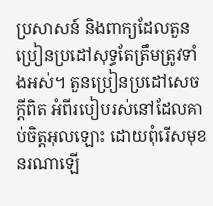ប្រសាសន៍ និងពាក្យដែលតួនប្រៀនប្រដៅសុទ្ធតែត្រឹមត្រូវទាំងអស់។ តួនប្រៀនប្រដៅសេចក្ដីពិត អំពីរបៀបរស់នៅដែលគាប់ចិត្តអុលឡោះ ដោយពុំរើសមុខនរណាឡើ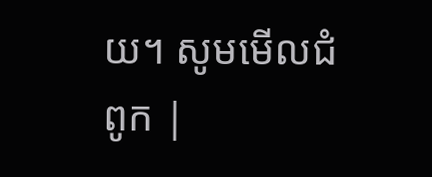យ។ សូមមើលជំពូក |